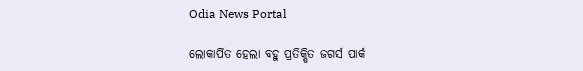Odia News Portal

ଲୋକାର୍ପିତ ହେଲା ବହୁ ପ୍ରତିକ୍ଷିତ ଜଗର୍ସ ପାର୍କ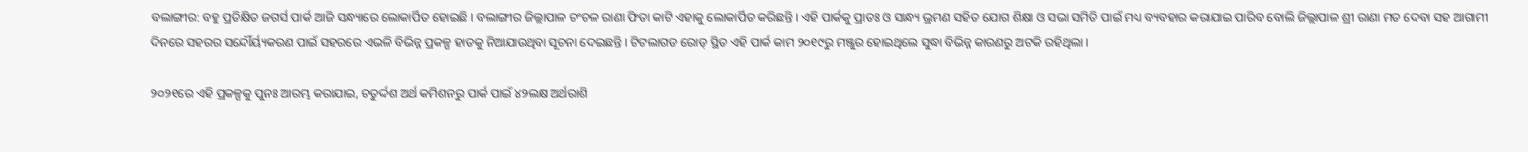ବଲାଙ୍ଗୀର: ବହୁ ପ୍ରତିକ୍ଷିତ ଜଗର୍ସ ପାର୍କ ଆଜି ସନ୍ଧ୍ୟାରେ ଲୋକାର୍ପିତ ହୋଇଛି । ବଲାଙ୍ଗୀର ଜିଲ୍ଲାପାଳ ଚଂଚଳ ରାଣା ଫିତା କାଟି ଏହାକୁ ଲୋକାର୍ପିତ କରିଛନ୍ତି । ଏହି ପାର୍କକୁ ପ୍ରାତଃ ଓ ସାନ୍ଧ୍ୟ ଭ୍ରମଣ ସହିତ ଯୋଗ ଶିକ୍ଷା ଓ ସଭା ସମିତି ପାଇଁ ମଧ୍ୟ ବ୍ୟବହାର କରାଯାଇ ପାରିବ ବୋଲି ଜିଲ୍ଲାପାଳ ଶ୍ରୀ ରାଣା ମତ ଦେବା ସହ ଆଗାମୀ ଦିନରେ ସହରର ସର୍ନ୍ଦୌର୍ୟ୍ୟକରଣ ପାଇଁ ସହରରେ ଏଭଳି ବିଭିନ୍ନ ପ୍ରକଳ୍ପ ହାତକୁ ନିଆଯାଉଥିବା ସୂଚନା ଦେଇଛନ୍ତି । ଟିଟଲାଗଡ ରୋଡ୍ ସ୍ଥିତ ଏହି ପାର୍କ କାମ ୨୦୧୯ରୁ ମଞ୍ଜୁର ହୋଇଥିଲେ ସୁଦ୍ଧା ବିଭିନ୍ନ କାରଣରୁ ଅଟକି ରହିଥିଲା ।

୨୦୨୧ରେ ଏହି ପ୍ରକଳ୍ପକୁ ପୁନଃ ଆରମ୍ଭ କରାଯାଇ, ଚତୁର୍ଦ୍ଦଶ ଅର୍ଥ କମିଶନରୁ ପାର୍କ ପାଇଁ ୪୨ଲକ୍ଷ ଅର୍ଥରାଶି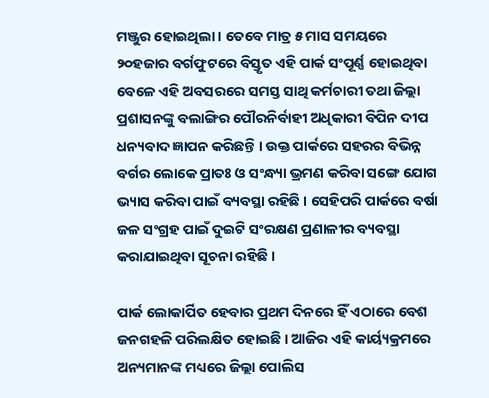ମଞ୍ଜୁର ହୋଇଥିଲା । ତେବେ ମାତ୍ର ୫ ମାସ ସମୟରେ ୨୦ହଜାର ବର୍ଗଫୁଟରେ ବିସ୍ତୃତ ଏହି ପାର୍କ ସଂପୂର୍ଣ୍ଣ ହୋଇଥିବା ବେଳେ ଏହି ଅବସରରେ ସମସ୍ତ ସାଥି କର୍ମଚାରୀ ତଥା ଜିଲ୍ଲା ପ୍ରଶାସନଙ୍କୁ ବଲାଙ୍ଗିର ପୌରନିର୍ବାହୀ ଅଧିକାରୀ ବିପିନ ଦୀପ ଧନ୍ୟବାଦ ଜ୍ଞାପନ କରିଛନ୍ତି । ଉକ୍ତ ପାର୍କରେ ସହରର ବିଭିନ୍ନ ବର୍ଗର ଲୋକେ ପ୍ରାତଃ ଓ ସଂନ୍ଧ୍ୟା ଭ୍ରମଣ କରିବା ସଙ୍ଗେ ଯୋଗ ଭ୍ୟାସ କରିବା ପାଇଁ ବ୍ୟବସ୍ଥା ରହିଛି । ସେହିପରି ପାର୍କରେ ବର୍ଷା ଜଳ ସଂଗ୍ରହ ପାଇଁ ଦୁଇଟି ସଂରକ୍ଷଣ ପ୍ରଣାଳୀର ବ୍ୟବସ୍ଥା କରାଯାଇଥିବା ସୂଚନା ରହିଛି ।

ପାର୍କ ଲୋକାର୍ପିତ ହେବାର ପ୍ରଥମ ଦିନରେ ହିଁ ଏଠାରେ ବେଶ ଜନଗହଳି ପରିଲକ୍ଷିତ ହୋଇଛି । ଆଜିର ଏହି କାର୍ୟ୍ୟକ୍ରମରେ ଅନ୍ୟମାନଙ୍କ ମଧ୍ୟରେ ଜିଲ୍ଲା ପୋଲିସ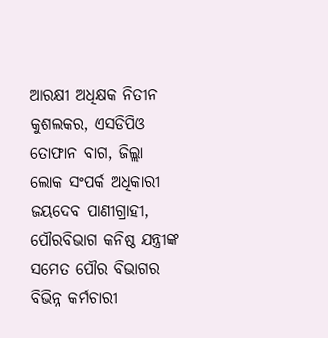ଆରକ୍ଷୀ ଅଧିକ୍ଷକ ନିତୀନ କୁଶଲକର, ଏସଡିପିଓ ତୋଫାନ ବାଗ, ଜିଲ୍ଲା ଲୋକ ସଂପର୍କ ଅଧିକାରୀ ଜୟଦେବ ପାଣୀଗ୍ରାହୀ, ପୌରବିଭାଗ କନିଷ୍ଠ ଯନ୍ତ୍ରୀଙ୍କ ସମେତ ପୌର ବିଭାଗର ବିଭିନ୍ନ କର୍ମଚାରୀ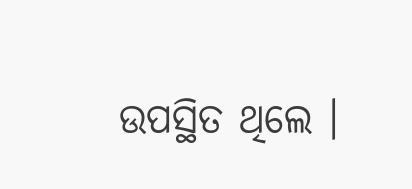ଉପସ୍ଥିତ ଥିଲେ ।